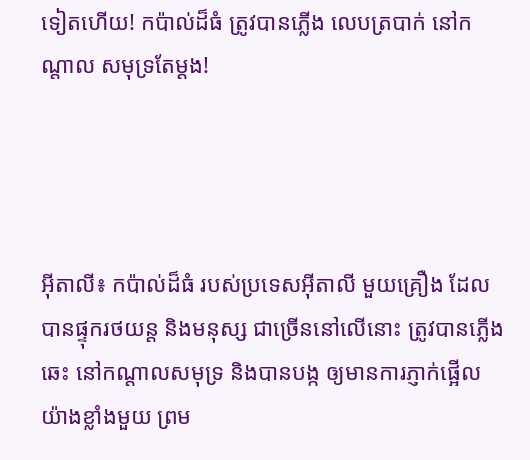ទៀតហើយ! កប៉ាល់ដ៏ធំ ត្រូវបានភ្លើង លេបត្របាក់ នៅកណ្តាល សមុទ្រតែម្តង!




អ៊ីតាលី៖ កប៉ាល់ដ៏ធំ របស់ប្រទេសអ៊ីតាលី មួយគ្រឿង ដែលបានផ្ទុករថយន្ត និងមនុស្ស ជាច្រើននៅលើនោះ ត្រូវបានភ្លើងឆេះ នៅកណ្តាលសមុទ្រ និងបានបង្ក ឲ្យមានការភ្ញាក់ផ្អើល យ៉ាងខ្លាំងមួយ ព្រម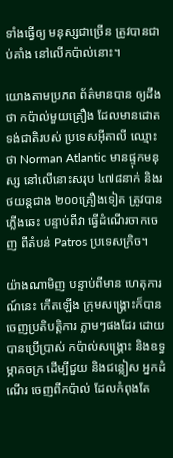ទាំងធ្វើឲ្យ មនុស្សជាច្រើន ត្រូវបានជាប់គាំង នៅលើកប៉ាល់នោះ។

យោងតាមប្រភព ព័ត៌មានបាន ឲ្យដឹងថា កប៉ាល់មួយគ្រឿង ដែលមានដោត ទង់ជាតិរបស់ ប្រទេសអ៊ីតាលី ឈ្មោះថា Norman Atlantic មានផ្ទុកមនុស្ស នៅលើនោះសរុប ៤៧៨នាក់ និងរថយន្តជាង ២០០គ្រឿងទៀត ត្រូវបានភ្លើងឆេះ បន្ទាប់ពីវា ធ្វើដំណើរចាកចេញ ពីតំបន់ Patros ប្រទេសក្រិច។

យ៉ាងណាមិញ បន្ទាប់ពីមាន ហេតុការណ៍នេះ កើតឡើង ក្រុមសង្រ្គោះក៏បាន ចេញប្រតិបត្តិការ ភ្លាមៗផងដែរ ដោយបានប្រើប្រាស់ កប៉ាល់សង្រ្គោះ និងឧទ្ធម្ភាគចក្រ ដើម្បីជួយ និងជន្លៀស អ្នកដំណើរ ចេញពីកប៉ាល់ ដែលកំពុងតែ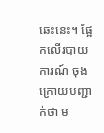ឆេះនេះ។ ផ្អែកលើរបាយការណ៍ ចុងក្រោយបញ្ជាក់ថា ម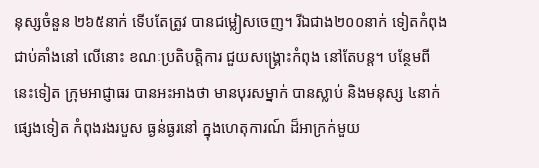នុស្សចំនួន ២៦៥នាក់ ទើបតែត្រូវ បានជម្លៀសចេញ។ រីឯជាង២០០នាក់ ទៀតកំពុង ជាប់គាំងនៅ លើនោះ ខណៈប្រតិបត្តិការ ជួយសង្រ្គោះកំពុង នៅតែបន្ត។ បន្ថែមពីនេះទៀត ក្រុមអាជ្ញាធរ បានអះអាងថា មានបុរសម្នាក់ បានស្លាប់ និងមនុស្ស ៤នាក់ផ្សេងទៀត កំពុងរងរបួស ធ្ងន់ធ្ងរនៅ ក្នុងហេតុការណ៍ ដ៏អាក្រក់មួយ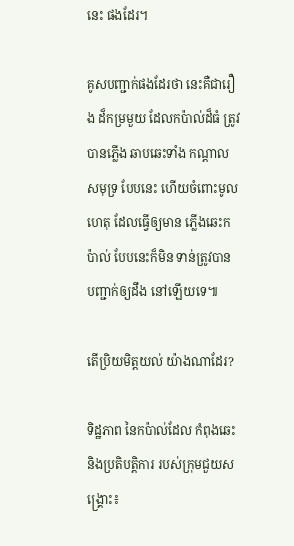នេះ ផងដែរ។

គូសបញ្ជាក់ផងដែរថា នេះគឺជារឿង ដ៏កម្រមួយ ដែលកប៉ាល់ដ៏ធំ ត្រូវបានភ្លើង ឆាបឆេះទាំង កណ្តាលសមុទ្រ បែបនេះ ហើយចំពោះមូលហេតុ ដែលធ្វើឲ្យមាន ភ្លើងឆេះកប៉ាល់ បែបនេះក៏មិន ទាន់ត្រូវបាន បញ្ជាក់ឲ្យដឹង នៅឡើយទេ៕

តើប្រិយមិត្តយល់ យ៉ាងណាដែរ?

ទិដ្ឋភាព នៃកប៉ាល់ដែល កំពុងឆេះ និងប្រតិបត្តិការ របស់ក្រុមជួយសង្រ្គោះ៖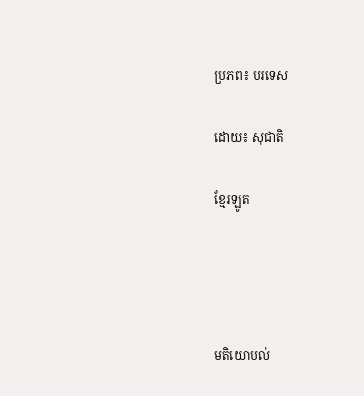ប្រភព៖ បរទេស

ដោយ៖ សុជាតិ

ខ្មែរឡូត




មតិយោបល់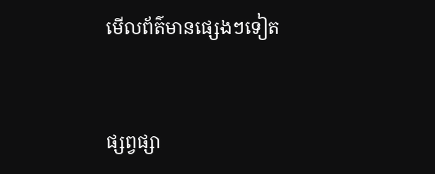មើលព័ត៌មានផ្សេងៗទៀត


ផ្សព្វផ្សា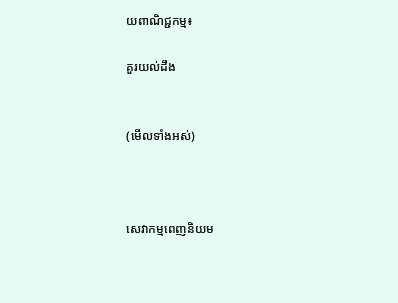យពាណិជ្ជកម្ម៖

គួរយល់ដឹង


(មើលទាំងអស់)



សេវាកម្មពេញនិយម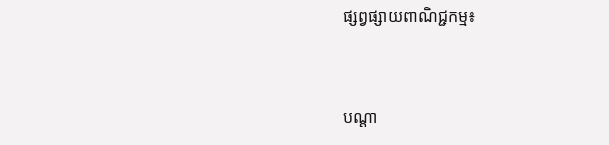ផ្សព្វផ្សាយពាណិជ្ជកម្ម៖


បណ្តា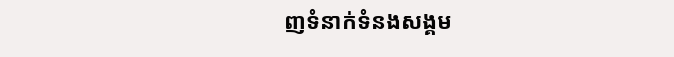ញទំនាក់ទំនងសង្គម